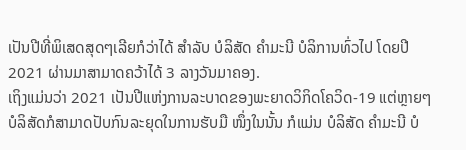ເປັນປີທີ່ພິເສດສຸດໆເລີຍກໍວ່າໄດ້ ສໍາລັບ ບໍລິສັດ ຄໍາມະນີ ບໍລິການທົ່ວໄປ ໂດຍປີ 2021 ຜ່ານມາສາມາດຄວ້າໄດ້ 3 ລາງວັນມາຄອງ.
ເຖິງແມ່ນວ່າ 2021 ເປັນປີແຫ່ງການລະບາດຂອງພະຍາດວິກິດໂຄວິດ-19 ແຕ່ຫຼາຍໆບໍລິສັດກໍສາມາດປັບກົນລະຍຸດໃນການຮັບມື ໜຶ່ງໃນນັ້ນ ກໍແມ່ນ ບໍລິສັດ ຄໍາມະນີ ບໍ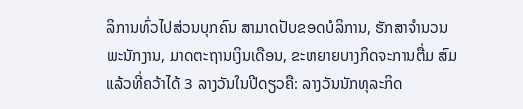ລິການທົ່ວໄປສ່ວນບຸກຄົນ ສາມາດປັບຂອດບໍລິການ, ຮັກສາຈໍານວນພະນັກງານ, ມາດຕະຖານເງິນເດືອນ, ຂະຫຍາຍບາງກິດຈະການຕື່ມ ສົມແລ້ວທີ່ຄວ້າໄດ້ 3 ລາງວັນໃນປີດຽວຄື: ລາງວັນນັກທຸລະກິດ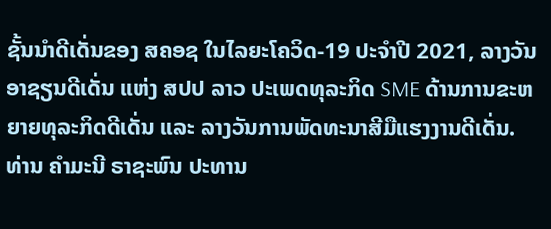ຊັ້ນນໍາດີເດັ່ນຂອງ ສຄອຊ ໃນໄລຍະໂຄວິດ-19 ປະຈໍາປີ 2021, ລາງວັນອາຊຽນດີເດັ່ນ ແຫ່ງ ສປປ ລາວ ປະເພດທຸລະກິດ SME ດ້ານການຂະຫຍາຍທຸລະກິດດີເດັ່ນ ແລະ ລາງວັນການພັດທະນາສີມືແຮງງານດີເດັ່ນ.
ທ່ານ ຄໍາມະນີ ຣາຊະພົນ ປະທານ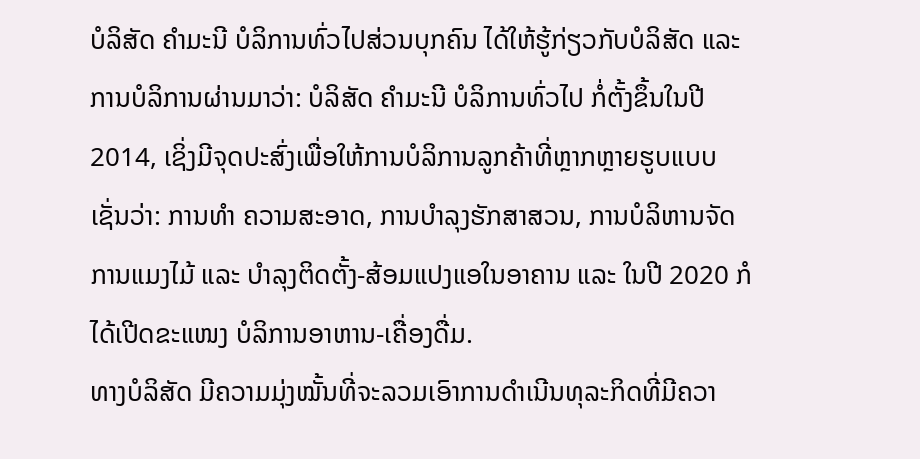ບໍລິສັດ ຄໍາມະນີ ບໍລິການທົ່ວໄປສ່ວນບຸກຄົນ ໄດ້ໃຫ້ຮູ້ກ່ຽວກັບບໍລິສັດ ແລະ ການບໍລິການຜ່ານມາວ່າ: ບໍລິສັດ ຄຳມະນີ ບໍລິການທົ່ວໄປ ກໍ່ຕັ້ງຂຶ້ນໃນປີ 2014, ເຊິ່ງມີຈຸດປະສົ່ງເພື່ອໃຫ້ການບໍລິການລູກຄ້າທີ່ຫຼາກຫຼາຍຮູບແບບ ເຊັ່ນວ່າ: ການທຳ ຄວາມສະອາດ, ການບຳລຸງຮັກສາສວນ, ການບໍລິຫານຈັດການແມງໄມ້ ແລະ ບຳລຸງຕິດຕັ້ງ-ສ້ອມແປງແອໃນອາຄານ ແລະ ໃນປີ 2020 ກໍໄດ້ເປີດຂະແໜງ ບໍລິການອາຫານ-ເຄື່ອງດື່ມ.
ທາງບໍລິສັດ ມີຄວາມມຸ່ງໝັ້ນທີ່ຈະລວມເອົາການດໍາເນີນທຸລະກິດທີ່ມີຄວາ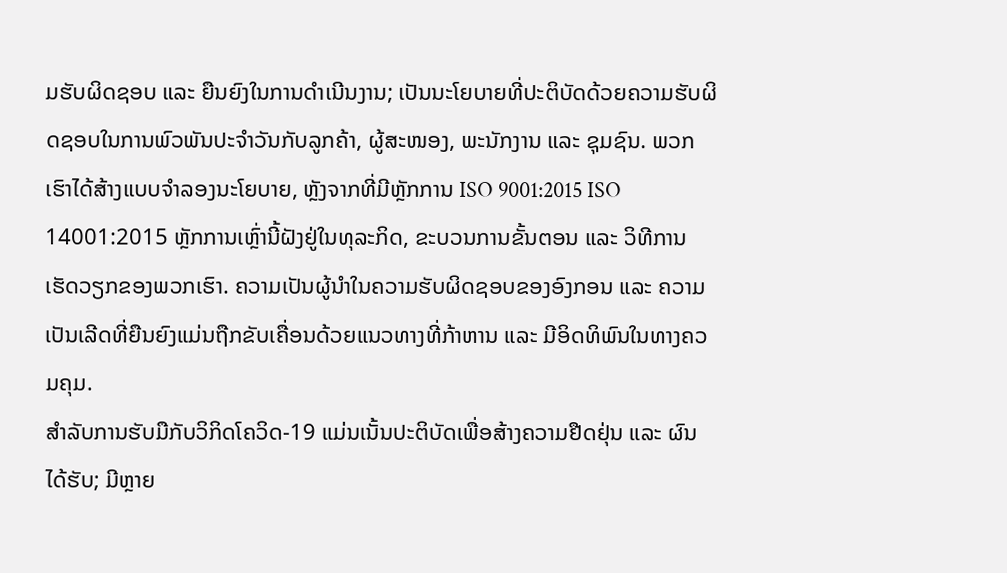ມຮັບຜິດຊອບ ແລະ ຍືນຍົງໃນການດໍາເນີນງານ; ເປັນນະໂຍບາຍທີ່ປະຕິບັດດ້ວຍຄວາມຮັບຜິດຊອບໃນການພົວພັນປະຈຳວັນກັບລູກຄ້າ, ຜູ້ສະໜອງ, ພະນັກງານ ແລະ ຊຸມຊົນ. ພວກເຮົາໄດ້ສ້າງແບບຈຳລອງນະໂຍບາຍ, ຫຼັງຈາກທີ່ມີຫຼັກການ ISO 9001:2015 ISO 14001:2015 ຫຼັກການເຫຼົ່ານີ້ຝັງຢູ່ໃນທຸລະກິດ, ຂະບວນການຂັ້ນຕອນ ແລະ ວິທີການເຮັດວຽກຂອງພວກເຮົາ. ຄວາມເປັນຜູ້ນຳໃນຄວາມຮັບຜິດຊອບຂອງອົງກອນ ແລະ ຄວາມເປັນເລີດທີ່ຍືນຍົງແມ່ນຖືກຂັບເຄື່ອນດ້ວຍແນວທາງທີ່ກ້າຫານ ແລະ ມີອິດທິພົນໃນທາງຄວມຄຸມ.
ສໍາລັບການຮັບມືກັບວິກິດໂຄວິດ-19 ແມ່ນເນັ້ນປະຕິບັດເພື່ອສ້າງຄວາມຢືດຢຸ່ນ ແລະ ຜົນໄດ້ຮັບ; ມີຫຼາຍ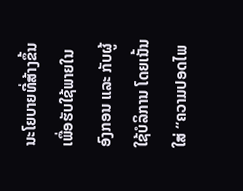ນະໂຍບາຍທີ່ສ້າງຂຶ້ນເພື່ອຮັບໃຊ້ພາຍໃນອົງກອນ ແລະ ກັບຜູ້ໃຊ້ບໍລິການ ໂດຍເນັ້ນໃສ່ “ຄວາມປອດໄພ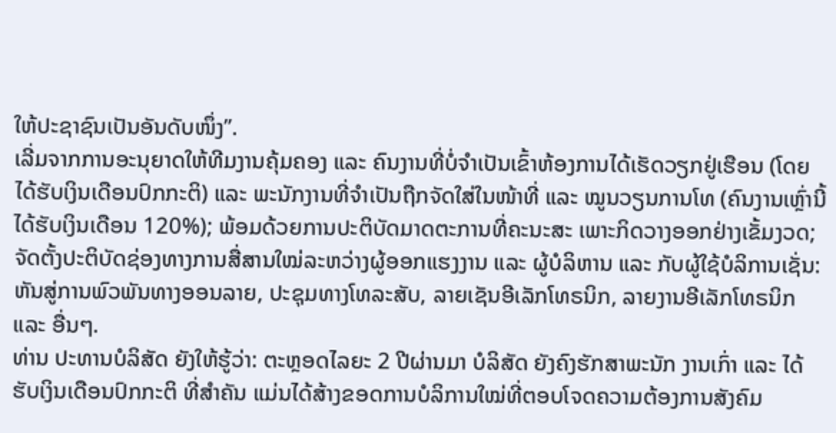ໃຫ້ປະຊາຊົນເປັນອັນດັບໜຶ່ງ”.
ເລີ່ມຈາກການອະນຸຍາດໃຫ້ທີມງານຄຸ້ມຄອງ ແລະ ຄົນງານທີ່ບໍ່ຈຳເປັນເຂົ້າຫ້ອງການໄດ້ເຮັດວຽກຢູ່ເຮືອນ (ໂດຍໄດ້ຮັບເງິນເດືອນປົກກະຕິ) ແລະ ພະນັກງານທີ່ຈຳເປັນຖືກຈັດໃສ່ໃນໜ້າທີ່ ແລະ ໝູນວຽນການໂທ (ຄົນງານເຫຼົ່ານີ້ໄດ້ຮັບເງິນເດືອນ 120%); ພ້ອມດ້ວຍການປະຕິບັດມາດຕະການທີ່ຄະນະສະ ເພາະກິດວາງອອກຢ່າງເຂັ້ມງວດ; ຈັດຕັ້ງປະຕິບັດຊ່ອງທາງການສື່ສານໃໝ່ລະຫວ່າງຜູ້ອອກແຮງງານ ແລະ ຜູ້ບໍລິຫານ ແລະ ກັບຜູ້ໃຊ້ບໍລິການເຊັ່ນ: ຫັນສູ່ການພົວພັນທາງອອນລາຍ, ປະຊຸມທາງໂທລະສັບ, ລາຍເຊັນອີເລັກໂທຣນິກ, ລາຍງານອີເລັກໂທຣນິກ ແລະ ອື່ນໆ.
ທ່ານ ປະທານບໍລິສັດ ຍັງໃຫ້ຮູ້ວ່າ: ຕະຫຼອດໄລຍະ 2 ປີຜ່ານມາ ບໍລິສັດ ຍັງຄົງຮັກສາພະນັກ ງານເກົ່າ ແລະ ໄດ້ຮັບເງິນເດືອນປົກກະຕິ ທີ່ສໍາຄັນ ແມ່ນໄດ້ສ້າງຂອດການບໍລິການໃໝ່ທີ່ຕອບໂຈດຄວາມຕ້ອງການສັງຄົມ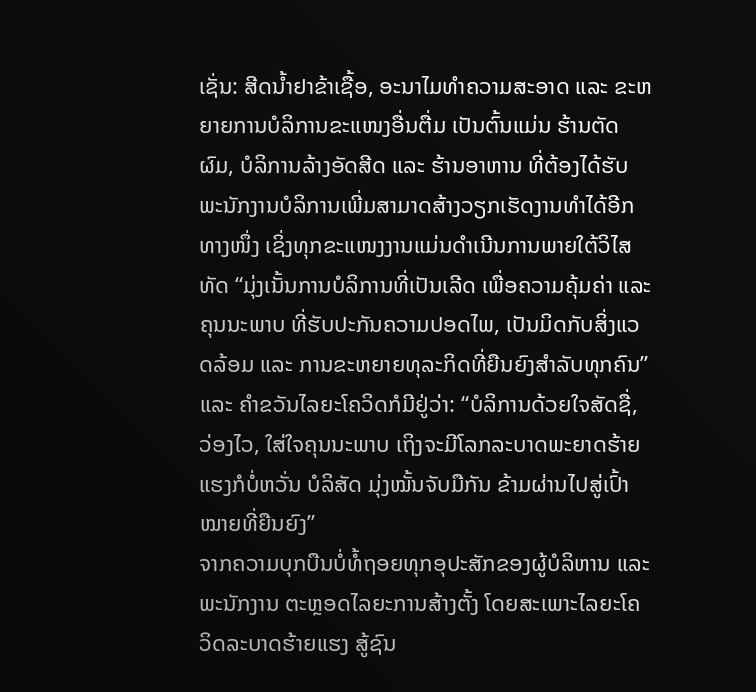ເຊັ່ນ: ສີດນໍ້າຢາຂ້າເຊື້ອ, ອະນາໄມທໍາຄວາມສະອາດ ແລະ ຂະຫຍາຍການບໍລິການຂະແໜງອື່ນຕື່ມ ເປັນຕົ້ນແມ່ນ ຮ້ານຕັດຜົມ, ບໍລິການລ້າງອັດສີດ ແລະ ຮ້ານອາຫານ ທີ່ຕ້ອງໄດ້ຮັບພະນັກງານບໍລິການເພີ່ມສາມາດສ້າງວຽກເຮັດງານທໍາໄດ້ອີກທາງໜຶ່ງ ເຊິ່ງທຸກຂະແໜງງານແມ່ນດໍາເນີນການພາຍໃຕ້ວິໄສທັດ “ມຸ່ງເນັ້ນການບໍລິການທີ່ເປັນເລີດ ເພື່ອຄວາມຄຸ້ມຄ່າ ແລະ ຄຸນນະພາບ ທີ່ຮັບປະກັນຄວາມປອດໄພ, ເປັນມິດກັບສິ່ງແວດລ້ອມ ແລະ ການຂະຫຍາຍທຸລະກິດທີ່ຍືນຍົງສໍາລັບທຸກຄົນ” ແລະ ຄໍາຂວັນໄລຍະໂຄວິດກໍມີຢູ່ວ່າ: “ບໍລິການດ້ວຍໃຈສັດຊື່, ວ່ອງໄວ, ໃສ່ໃຈຄຸນນະພາບ ເຖິງຈະມີໂລກລະບາດພະຍາດຮ້າຍແຮງກໍບໍ່ຫວັ່ນ ບໍລິສັດ ມຸ່ງໝັ້ນຈັບມືກັນ ຂ້າມຜ່ານໄປສູ່ເປົ້າໝາຍທີ່ຍືນຍົງ”
ຈາກຄວາມບຸກບືນບໍ່ທໍ້ຖອຍທຸກອຸປະສັກຂອງຜູ້ບໍລິຫານ ແລະ ພະນັກງານ ຕະຫຼອດໄລຍະການສ້າງຕັ້ງ ໂດຍສະເພາະໄລຍະໂຄວິດລະບາດຮ້າຍແຮງ ສູ້ຊົນ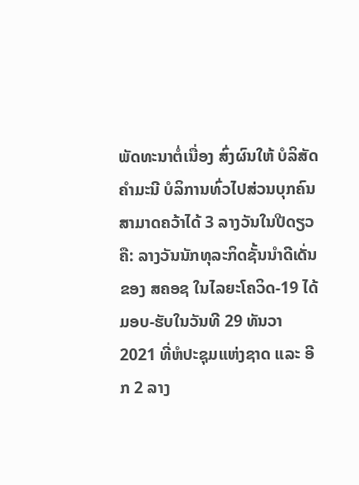ພັດທະນາຕໍ່ເນື່ອງ ສົ່ງຜົນໃຫ້ ບໍລິສັດ ຄໍາມະນີ ບໍລິການທົ່ວໄປສ່ວນບຸກຄົນ ສາມາດຄວ້າໄດ້ 3 ລາງວັນໃນປີດຽວ ຄື: ລາງວັນນັກທຸລະກິດຊັ້ນນໍາດີເດັ່ນຂອງ ສຄອຊ ໃນໄລຍະໂຄວິດ-19 ໄດ້ມອບ-ຮັບໃນວັນທີ 29 ທັນວາ 2021 ທີ່ຫໍປະຊຸມແຫ່ງຊາດ ແລະ ອີກ 2 ລາງ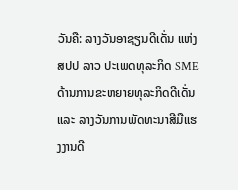ວັນຄື: ລາງວັນອາຊຽນດີເດັ່ນ ແຫ່ງ ສປປ ລາວ ປະເພດທຸລະກິດ SME ດ້ານການຂະຫຍາຍທຸລະກິດດີເດັ່ນ ແລະ ລາງວັນການພັດທະນາສີມືແຮງງານດີ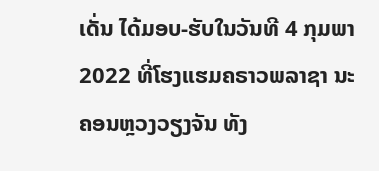ເດັ່ນ ໄດ້ມອບ-ຮັບໃນວັນທີ 4 ກຸມພາ 2022 ທີ່ໂຮງແຮມຄຣາວພລາຊາ ນະຄອນຫຼວງວຽງຈັນ ທັງ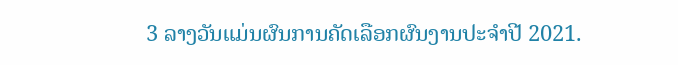3 ລາງວັນແມ່ນຜົນການຄັດເລືອກຜົນງານປະຈໍາປີ 2021.